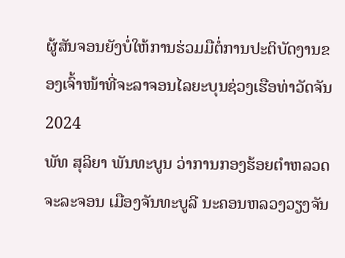ຜູ້ສັນຈອນຍັງບໍ່ໃຫ້ການຮ່ວມມືຕໍ່ການປະຕິບັດງານຂອງເຈົ້າໜ້າທີ່ຈະລາຈອນໄລຍະບຸນຊ່ວງເຮືອທ່າວັດຈັນ 2024
ພັທ ສຸລິຍາ ພັນທະບູນ ວ່າການກອງຮ້ອຍຕຳຫລວດຈະລະຈອນ ເມືອງຈັນທະບູລີ ນະຄອນຫລວງວຽງຈັນ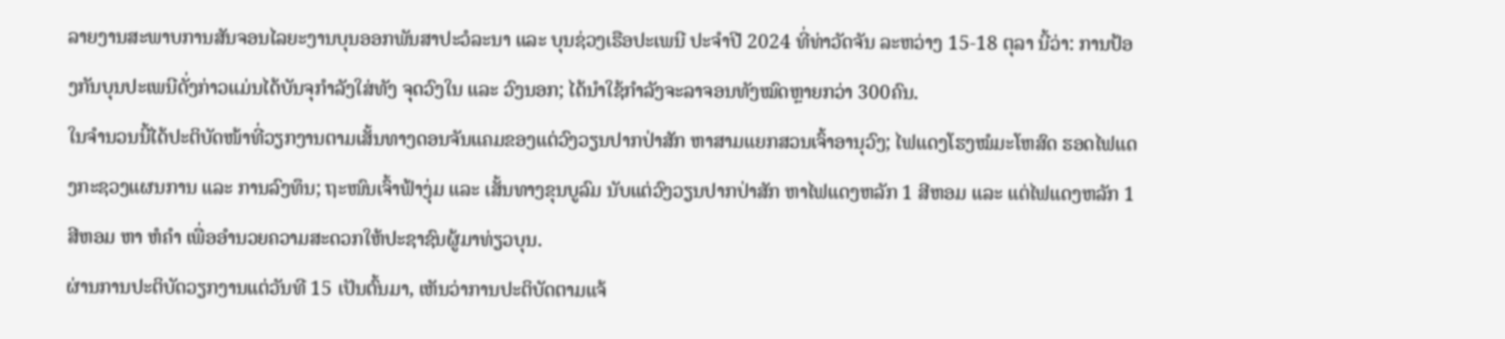ລາຍງານສະພາບການສັນຈອນໄລຍະງານບຸນອອກພັນສາປະວໍລະນາ ແລະ ບຸນຊ່ວງເຮືອປະເພນີ ປະຈຳປີ 2024 ທີ່ທ່າວັດຈັນ ລະຫວ່າງ 15-18 ຕຸລາ ນີ້ວ່າ: ການປ້ອງກັນບຸນປະເພນີດັ່ງກ່າວແມ່ນໄດ້ບັນຈຸກໍາລັງໃສ່ທັງ ຈຸດວົງໃນ ແລະ ວົງນອກ; ໄດ້ນຳໃຊ້ກໍາລັງຈະລາຈອນທັງໝົດຫຼາຍກວ່າ 300ຄົນ.
ໃນຈຳນວນນີ້ໄດ້ປະຕິບັດໜ້າທີ່ວຽກງານຕາມເສັ້ນທາງດອນຈັນແຄມຂອງແຕ່ວົງວຽນປາກປ່າສັກ ຫາສາມແຍກສວນເຈົ້າອານຸວົງ; ໄຟແດງໂຮງໝໍມະໂຫສົດ ຮອດໄຟແດງກະຊວງແຜນການ ແລະ ການລົງທຶນ; ຖະໜົນເຈົ້າຟ້າງຸ່ມ ແລະ ເສັ້ນທາງຂຸນບູລົມ ນັບແຕ່ວົງວຽນປາກປ່າສັກ ຫາໄຟແດງຫລັກ 1 ສີຫອມ ແລະ ແຕ່ໄຟແດງຫລັກ 1 ສີຫອມ ຫາ ຫໍຄໍາ ເພື່ອອຳນວຍຄວາມສະດວກໃຫ້ປະຊາຊົນຜູ້ມາທ່ຽວບຸນ.
ຜ່ານການປະຕິບັດວຽກງານແຕ່ວັນທີ 15 ເປັນຕົ້ນມາ, ເຫັນວ່າການປະຕິບັດຕາມແຈ້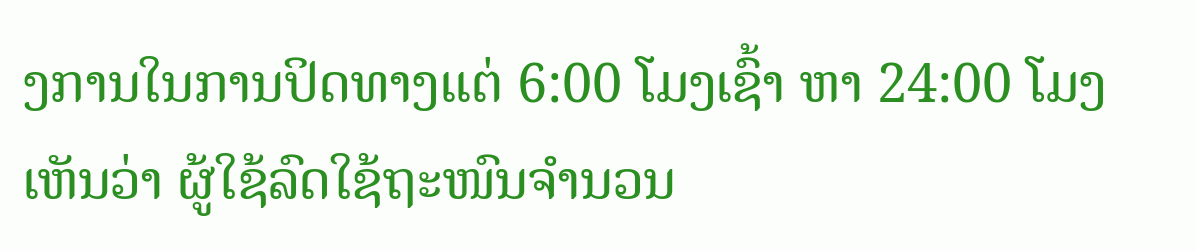ງການໃນການປິດທາງແຕ່ 6:00 ໂມງເຊົ້າ ຫາ 24:00 ໂມງ ເຫັນວ່າ ຜູ້ໃຊ້ລົດໃຊ້ຖະໜົນຈຳນວນ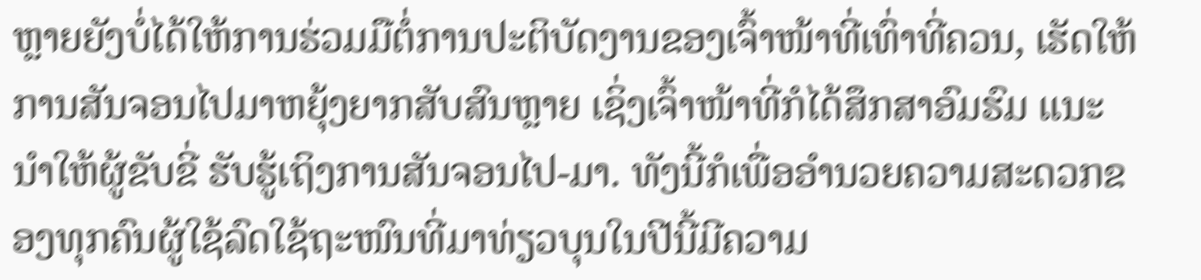ຫຼາຍຍັງບໍ່ໄດ້ໃຫ້ການຮ່ວມມືຕໍ່ການປະຕິບັດງານຂອງເຈົ້າໜ້າທີ່ເທົ່າທີ່ຄວນ, ເຮັດໃຫ້ການສັນຈອນໄປມາຫຍຸ້ງຍາກສັບສົນຫຼາຍ ເຊິ່ງເຈົ້າໜ້າທີ່ກໍໄດ້ສຶກສາອົມຮົມ ແນະນໍາໃຫ້ຜູ້ຂັບຂີ່ ຮັບຮູ້ເຖິງການສັນຈອນໄປ-ມາ. ທັງນີ້ກໍເພື່ອອໍານວຍຄວາມສະດວກຂອງທຸກຄົນຜູ້ໃຊ້ລົດໃຊ້ຖະໜົນທີ່ມາທ່ຽວບຸນໃນປີນີ້ມີຄວາມ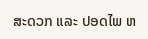ສະດວກ ແລະ ປອດໄພ ຫ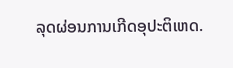ລຸດຜ່ອນການເກີດອຸປະຕິເຫດ.